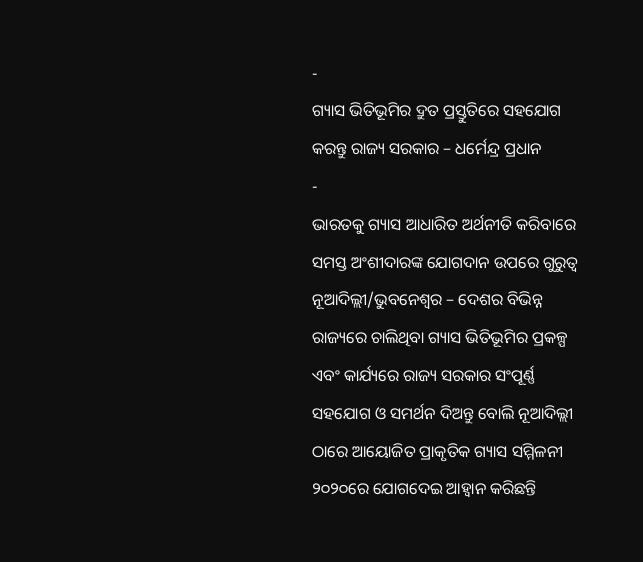-
ଗ୍ୟାସ ଭିତିଭୂମିର ଦ୍ରୁତ ପ୍ରସ୍ତୁତିରେ ସହଯୋଗ କରନ୍ତୁ ରାଜ୍ୟ ସରକାର – ଧର୍ମେନ୍ଦ୍ର ପ୍ରଧାନ
-
ଭାରତକୁ ଗ୍ୟାସ ଆଧାରିତ ଅର୍ଥନୀତି କରିବାରେ ସମସ୍ତ ଅଂଶୀଦାରଙ୍କ ଯୋଗଦାନ ଉପରେ ଗୁରୁତ୍ୱ
ନୂଆଦିଲ୍ଲୀ/ଭୁବନେଶ୍ୱର – ଦେଶର ବିଭିନ୍ନ ରାଜ୍ୟରେ ଚାଲିଥିବା ଗ୍ୟାସ ଭିତିଭୂମିର ପ୍ରକଳ୍ପ ଏବଂ କାର୍ଯ୍ୟରେ ରାଜ୍ୟ ସରକାର ସଂପୂର୍ଣ୍ଣ ସହଯୋଗ ଓ ସମର୍ଥନ ଦିଅନ୍ତୁ ବୋଲି ନୂଆଦିଲ୍ଲୀ ଠାରେ ଆୟୋଜିତ ପ୍ରାକୃତିକ ଗ୍ୟାସ ସମ୍ମିଳନୀ ୨୦୨୦ରେ ଯୋଗଦେଇ ଆହ୍ୱାନ କରିଛନ୍ତି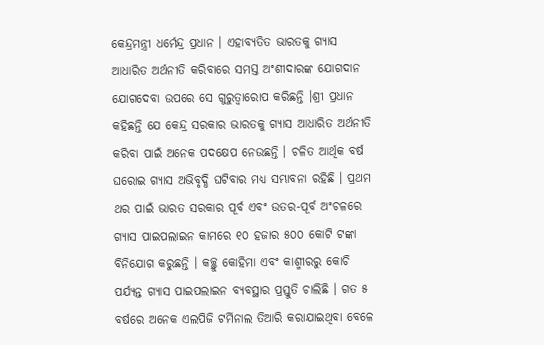କେନ୍ଦ୍ରମନ୍ତ୍ରୀ ଧର୍ମେନ୍ଦ୍ର ପ୍ରଧାନ । ଏହାବ୍ୟତିତ ଭାରତକୁ ଗ୍ୟାସ ଆଧାରିତ ଅର୍ଥନୀତି କରିବାରେ ସମସ୍ତ ଅଂଶୀଦାରଙ୍କ ଯୋଗଦାନ ଯୋଗଦେବା ଉପରେ ସେ ଗୁରୁତ୍ୱାରୋପ କରିଛନ୍ତି ।ଶ୍ରୀ ପ୍ରଧାନ କହିଛନ୍ତି ଯେ କେନ୍ଦ୍ର ସରକାର ଭାରତକୁ ଗ୍ୟାସ ଆଧାରିତ ଅର୍ଥନୀତି କରିବା ପାଇଁ ଅନେକ ପଦକ୍ଷେପ ନେଉଛନ୍ତି । ଚଳିତ ଆର୍ଥିକ ବର୍ଷ ଘରୋଇ ଗ୍ୟାସ ଅଭିବୃଦ୍ଧି ଘଟିବାର ମଧ୍ୟ ସମ୍ଭାବନା ରହିଛି । ପ୍ରଥମ ଥର ପାଇଁ ଭାରତ ସରକାର ପୂର୍ବ ଏବଂ ଉତର-ପୂର୍ବ ଅଂଚଳରେ ଗ୍ୟାସ ପାଇପଲାଇନ କାମରେ ୧୦ ହଜାର ୫୦୦ କୋଟି ଟଙ୍କା ବିନିଯୋଗ କରୁଛନ୍ତି । କଚ୍ଛ୍ରୁ କୋହିମା ଏବଂ କାଶ୍ମୀରରୁ କୋଚି ପର୍ଯ୍ୟନ୍ତ ଗ୍ୟାସ ପାଇପଲାଇନ ବ୍ୟବସ୍ଥାର ପ୍ରସ୍ତୁତି ଚାଲିଛି । ଗତ ୫ ବର୍ଷରେ ଅନେକ ଏଲପିଜି ଟର୍ମିନାଲ ତିଆରି କରାଯାଇଥିବା ବେଳେ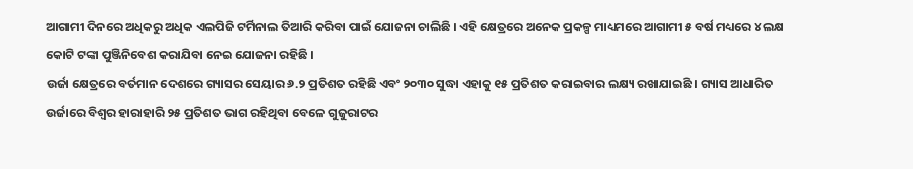ଆଗାମୀ ଦିନରେ ଅଧିକରୁ ଅଧିକ ଏଲପିଜି ଟର୍ମିନାଲ ତିଆରି କରିବା ପାଇଁ ଯୋଜନା ଚାଲିଛି । ଏହି କ୍ଷେତ୍ରରେ ଅନେକ ପ୍ରକଳ୍ପ ମାଧ୍ୟମରେ ଆଗାମୀ ୫ ବର୍ଷ ମଧ୍ୟରେ ୪ ଲକ୍ଷ କୋଟି ଟଙ୍କା ପୁଞ୍ଜିନିବେଶ କରାଯିବା ନେଇ ଯୋଜନା ରହିଛି ।
ଉର୍ଜା କ୍ଷେତ୍ରରେ ବର୍ତମାନ ଦେଶରେ ଗ୍ୟାସର ସେୟାର ୬.୨ ପ୍ରତିଶତ ରହିଛି ଏବଂ ୨୦୩୦ ସୁଦ୍ଧା ଏହାକୁ ୧୫ ପ୍ରତିଶତ କରାଇବାର ଲକ୍ଷ୍ୟ ରଖାଯାଇଛି । ଗ୍ୟାସ ଆଧାରିତ ଉର୍ଜାରେ ବିଶ୍ୱର ହାରାହାରି ୨୫ ପ୍ରତିଶତ ଭାଗ ରହିଥିବା ବେଳେ ଗୁଜୁରାଟର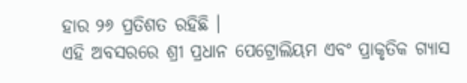ହାର ୨୬ ପ୍ରତିଶତ ରହିଛି ।
ଏହି ଅବସରରେ ଶ୍ରୀ ପ୍ରଧାନ ପେଟ୍ରୋଲିୟମ ଏବଂ ପ୍ରାକୃତିକ ଗ୍ୟାସ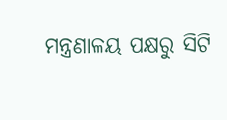ମନ୍ତ୍ରଣାଳୟ ପକ୍ଷରୁ ସିଟି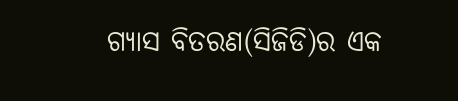ଗ୍ୟାସ ବିତରଣ(ସିଜିଡି)ର ଏକ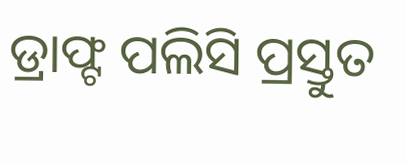ଡ୍ରାଫ୍ଟ ପଲିସି ପ୍ରସ୍ତୁତ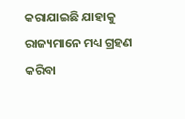କରାଯାଇଛି ଯାହାକୁ ରାଜ୍ୟମାନେ ମଧ୍ୟ ଗ୍ରହଣ କରିବା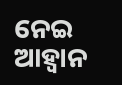ନେଇ ଆହ୍ୱାନ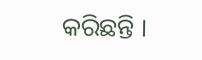କରିଛନ୍ତି ।